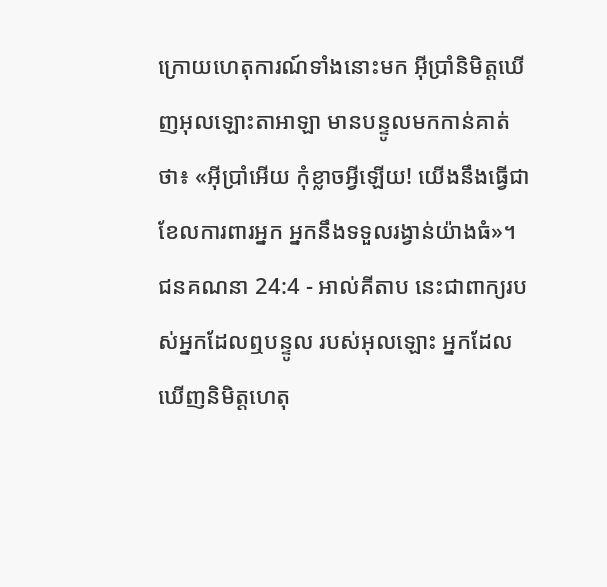ក្រោយហេតុការណ៍ទាំងនោះមក អ៊ីប្រាំនិមិត្តឃើញអុលឡោះតាអាឡា មានបន្ទូលមកកាន់គាត់ថា៖ «អ៊ីប្រាំអើយ កុំខ្លាចអ្វីឡើយ! យើងនឹងធ្វើជាខែលការពារអ្នក អ្នកនឹងទទួលរង្វាន់យ៉ាងធំ»។
ជនគណនា 24:4 - អាល់គីតាប នេះជាពាក្យរបស់អ្នកដែលឮបន្ទូល របស់អុលឡោះ អ្នកដែលឃើញនិមិត្តហេតុ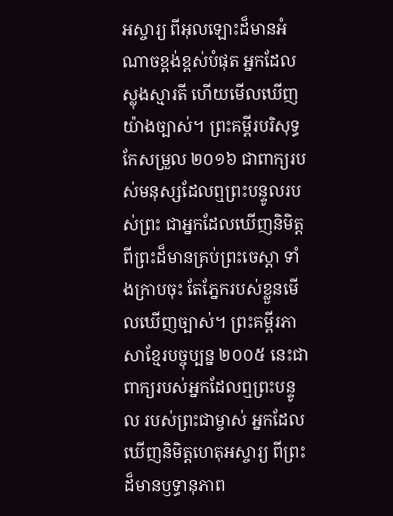អស្ចារ្យ ពីអុលឡោះដ៏មានអំណាចខ្ពង់ខ្ពស់បំផុត អ្នកដែលស្លុងស្មារតី ហើយមើលឃើញយ៉ាងច្បាស់។ ព្រះគម្ពីរបរិសុទ្ធកែសម្រួល ២០១៦ ជាពាក្យរបស់មនុស្សដែលឮព្រះបន្ទូលរបស់ព្រះ ជាអ្នកដែលឃើញនិមិត្តពីព្រះដ៏មានគ្រប់ព្រះចេស្តា ទាំងក្រាបចុះ តែភ្នែករបស់ខ្លួនមើលឃើញច្បាស់។ ព្រះគម្ពីរភាសាខ្មែរបច្ចុប្បន្ន ២០០៥ នេះជាពាក្យរបស់អ្នកដែលឮព្រះបន្ទូល របស់ព្រះជាម្ចាស់ អ្នកដែលឃើញនិមិត្តហេតុអស្ចារ្យ ពីព្រះដ៏មានឫទ្ធានុភាព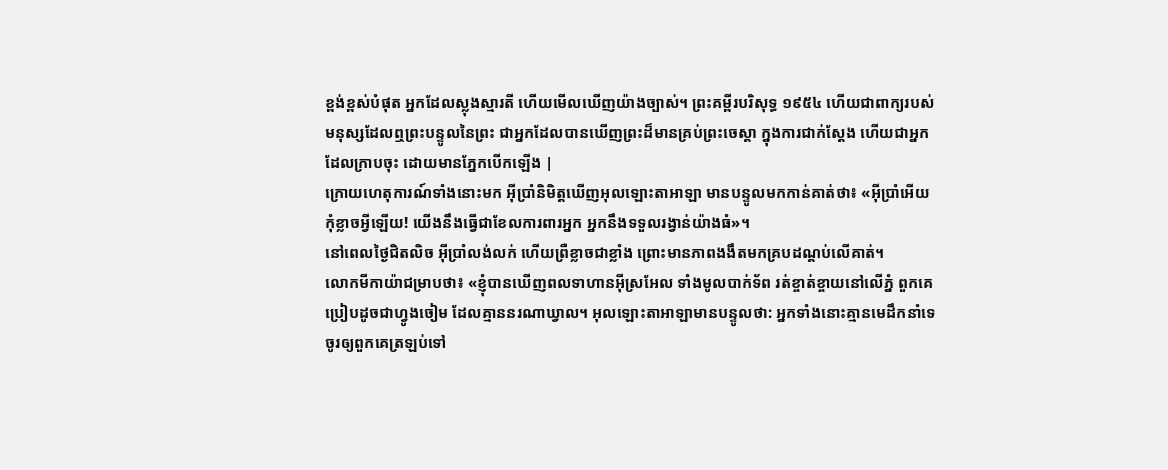ខ្ពង់ខ្ពស់បំផុត អ្នកដែលស្លុងស្មារតី ហើយមើលឃើញយ៉ាងច្បាស់។ ព្រះគម្ពីរបរិសុទ្ធ ១៩៥៤ ហើយជាពាក្យរបស់មនុស្សដែលឮព្រះបន្ទូលនៃព្រះ ជាអ្នកដែលបានឃើញព្រះដ៏មានគ្រប់ព្រះចេស្តា ក្នុងការជាក់ស្តែង ហើយជាអ្នកដែលក្រាបចុះ ដោយមានភ្នែកបើកឡើង |
ក្រោយហេតុការណ៍ទាំងនោះមក អ៊ីប្រាំនិមិត្តឃើញអុលឡោះតាអាឡា មានបន្ទូលមកកាន់គាត់ថា៖ «អ៊ីប្រាំអើយ កុំខ្លាចអ្វីឡើយ! យើងនឹងធ្វើជាខែលការពារអ្នក អ្នកនឹងទទួលរង្វាន់យ៉ាងធំ»។
នៅពេលថ្ងៃជិតលិច អ៊ីប្រាំលង់លក់ ហើយព្រឺខ្លាចជាខ្លាំង ព្រោះមានភាពងងឹតមកគ្របដណ្តប់លើគាត់។
លោកមីកាយ៉ាជម្រាបថា៖ «ខ្ញុំបានឃើញពលទាហានអ៊ីស្រអែល ទាំងមូលបាក់ទ័ព រត់ខ្ចាត់ខ្ចាយនៅលើភ្នំ ពួកគេប្រៀបដូចជាហ្វូងចៀម ដែលគ្មាននរណាឃ្វាល។ អុលឡោះតាអាឡាមានបន្ទូលថា: អ្នកទាំងនោះគ្មានមេដឹកនាំទេ ចូរឲ្យពួកគេត្រឡប់ទៅ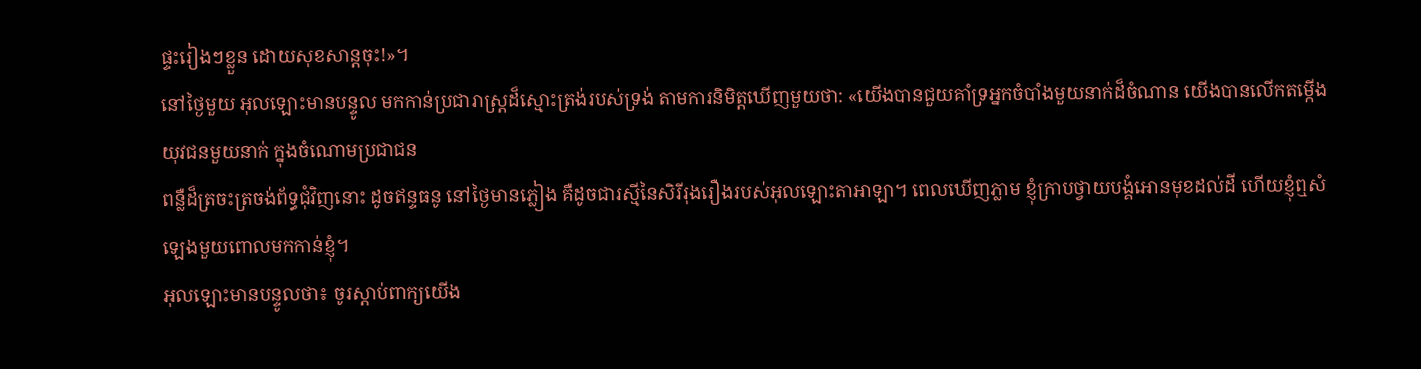ផ្ទះរៀងៗខ្លួន ដោយសុខសាន្តចុះ!»។
នៅថ្ងៃមួយ អុលឡោះមានបន្ទូល មកកាន់ប្រជារាស្ត្រដ៏ស្មោះត្រង់របស់ទ្រង់ តាមការនិមិត្តឃើញមួយថា: «យើងបានជួយគាំទ្រអ្នកចំបាំងមួយនាក់ដ៏ចំណាន យើងបានលើកតម្កើងយុវជនមួយនាក់ ក្នុងចំណោមប្រជាជន
ពន្លឺដ៏ត្រចះត្រចង់ព័ទ្ធជុំវិញនោះ ដូចឥន្ទធនូ នៅថ្ងៃមានភ្លៀង គឺដូចជារស្មីនៃសិរីរុងរឿងរបស់អុលឡោះតាអាឡា។ ពេលឃើញភ្លាម ខ្ញុំក្រាបថ្វាយបង្គំអោនមុខដល់ដី ហើយខ្ញុំឮសំឡេងមួយពោលមកកាន់ខ្ញុំ។
អុលឡោះមានបន្ទូលថា៖ ចូរស្តាប់ពាក្យយើង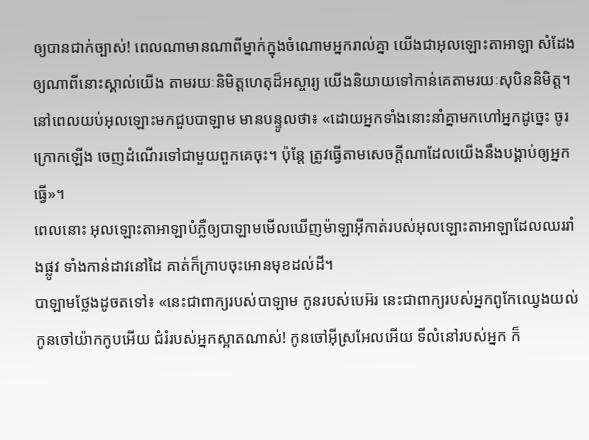ឲ្យបានជាក់ច្បាស់! ពេលណាមានណាពីម្នាក់ក្នុងចំណោមអ្នករាល់គ្នា យើងជាអុលឡោះតាអាឡា សំដែងឲ្យណាពីនោះស្គាល់យើង តាមរយៈនិមិត្តហេតុដ៏អស្ចារ្យ យើងនិយាយទៅកាន់គេតាមរយៈសុបិននិមិត្ត។
នៅពេលយប់អុលឡោះមកជួបបាឡាម មានបន្ទូលថា៖ «ដោយអ្នកទាំងនោះនាំគ្នាមកហៅអ្នកដូច្នេះ ចូរក្រោកឡើង ចេញដំណើរទៅជាមួយពួកគេចុះ។ ប៉ុន្តែ ត្រូវធ្វើតាមសេចក្តីណាដែលយើងនឹងបង្គាប់ឲ្យអ្នកធ្វើ»។
ពេលនោះ អុលឡោះតាអាឡាបំភ្លឺឲ្យបាឡាមមើលឃើញម៉ាឡាអ៊ីកាត់របស់អុលឡោះតាអាឡាដែលឈររាំងផ្លូវ ទាំងកាន់ដាវនៅដៃ គាត់ក៏ក្រាបចុះអោនមុខដល់ដី។
បាឡាមថ្លែងដូចតទៅ៖ «នេះជាពាក្យរបស់បាឡាម កូនរបស់បេអ៊រ នេះជាពាក្យរបស់អ្នកពូកែឈ្វេងយល់
កូនចៅយ៉ាកកូបអើយ ជំរំរបស់អ្នកស្អាតណាស់! កូនចៅអ៊ីស្រអែលអើយ ទីលំនៅរបស់អ្នក ក៏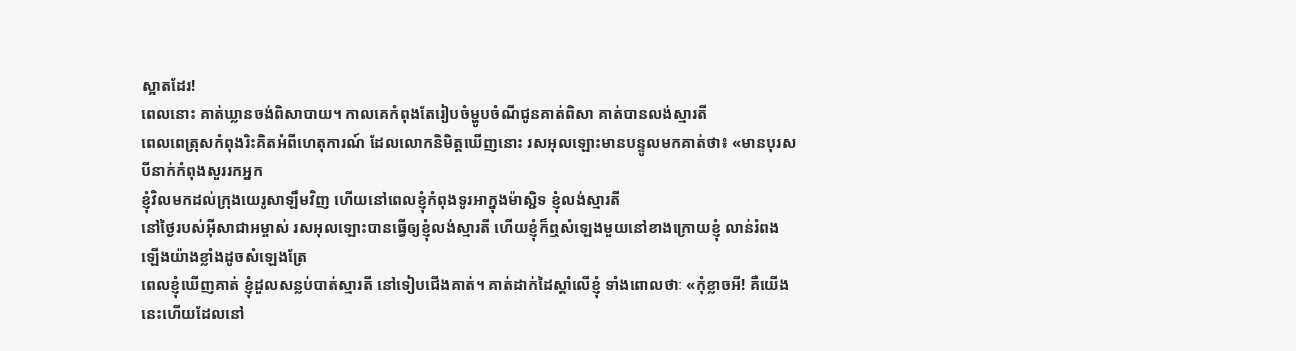ស្អាតដែរ!
ពេលនោះ គាត់ឃ្លានចង់ពិសាបាយ។ កាលគេកំពុងតែរៀបចំម្ហូបចំណីជូនគាត់ពិសា គាត់បានលង់ស្មារតី
ពេលពេត្រុសកំពុងរិះគិតអំពីហេតុការណ៍ ដែលលោកនិមិត្ដឃើញនោះ រសអុលឡោះមានបន្ទូលមកគាត់ថា៖ «មានបុរសបីនាក់កំពុងសួររកអ្នក
ខ្ញុំវិលមកដល់ក្រុងយេរូសាឡឹមវិញ ហើយនៅពេលខ្ញុំកំពុងទូរអាក្នុងម៉ាស្ជិទ ខ្ញុំលង់ស្មារតី
នៅថ្ងៃរបស់អ៊ីសាជាអម្ចាស់ រសអុលឡោះបានធ្វើឲ្យខ្ញុំលង់ស្មារតី ហើយខ្ញុំក៏ឮសំឡេងមួយនៅខាងក្រោយខ្ញុំ លាន់រំពងឡើងយ៉ាងខ្លាំងដូចសំឡេងត្រែ
ពេលខ្ញុំឃើញគាត់ ខ្ញុំដួលសន្លប់បាត់ស្មារតី នៅទៀបជើងគាត់។ គាត់ដាក់ដៃស្ដាំលើខ្ញុំ ទាំងពោលថាៈ «កុំខ្លាចអី! គឺយើងនេះហើយដែលនៅ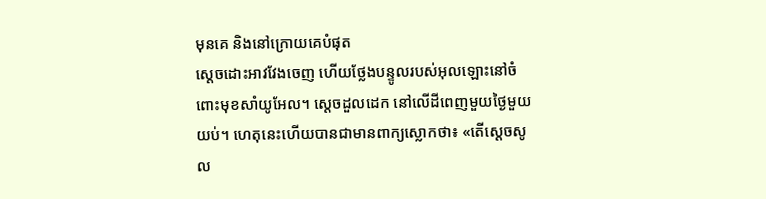មុនគេ និងនៅក្រោយគេបំផុត
ស្តេចដោះអាវវែងចេញ ហើយថ្លែងបន្ទូលរបស់អុលឡោះនៅចំពោះមុខសាំយូអែល។ ស្តេចដួលដេក នៅលើដីពេញមួយថ្ងៃមួយយប់។ ហេតុនេះហើយបានជាមានពាក្យស្លោកថា៖ «តើស្តេចសូល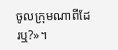ចូលក្រុមណាពីដែរឬ?»។